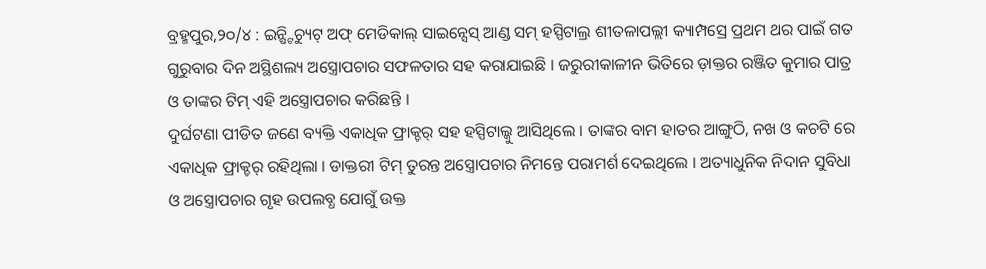ବ୍ରହ୍ମପୁର,୨୦/୪ : ଇନ୍ଷ୍ଟିଚ୍ୟୁଟ୍ ଅଫ୍ ମେଡିକାଲ୍ ସାଇନ୍ସେସ୍ ଆଣ୍ଡ ସମ୍ ହସ୍ପିଟାଲ୍ର ଶୀତଳାପଲ୍ଲୀ କ୍ୟାମ୍ପସ୍ରେ ପ୍ରଥମ ଥର ପାଇଁ ଗତ ଗୁରୁବାର ଦିନ ଅସ୍ଥିଶଲ୍ୟ ଅସ୍ତ୍ରୋପଚାର ସଫଳତାର ସହ କରାଯାଇଛି । ଜରୁରୀକାଳୀନ ଭିତିରେ ଡ଼ାକ୍ତର ରଞ୍ଜିତ କୁମାର ପାତ୍ର ଓ ତାଙ୍କର ଟିମ୍ ଏହି ଅସ୍ତ୍ରୋପଚାର କରିଛନ୍ତି ।
ଦୁର୍ଘଟଣା ପୀଡିତ ଜଣେ ବ୍ୟକ୍ତି ଏକାଧିକ ଫ୍ରାକ୍ଚର୍ ସହ ହସ୍ପିଟାଲ୍କୁ ଆସିଥିଲେ । ତାଙ୍କର ବାମ ହାତର ଆଙ୍ଗୁଠି, ନଖ ଓ କଚଟି ରେ ଏକାଧିକ ଫ୍ରାକ୍ଚର୍ ରହିଥିଲା । ଡାକ୍ତରୀ ଟିମ୍ ତୁରନ୍ତ ଅସ୍ତ୍ରୋପଚାର ନିମନ୍ତେ ପରାମର୍ଶ ଦେଇଥିଲେ । ଅତ୍ୟାଧୁନିକ ନିଦାନ ସୁବିଧା ଓ ଅସ୍ତ୍ରୋପଚାର ଗୃହ ଉପଲବ୍ଧ ଯୋଗୁଁ ଉକ୍ତ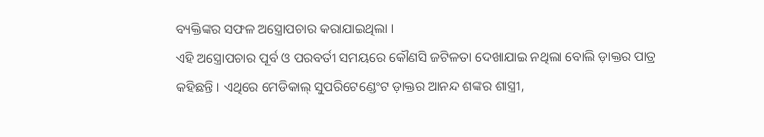ବ୍ୟକ୍ତିଙ୍କର ସଫଳ ଅସ୍ତ୍ରୋପଚାର କରାଯାଇଥିଲା ।
ଏହି ଅସ୍ତ୍ରୋପଚାର ପୂର୍ବ ଓ ପରବର୍ତୀ ସମୟରେ କୌଣସି ଜଟିଳତା ଦେଖାଯାଇ ନଥିଲା ବୋଲି ଡ଼ାକ୍ତର ପାତ୍ର କହିଛନ୍ତି । ଏଥିରେ ମେଡିକାଲ୍ ସୁପରିଟେଣ୍ଡେଂଟ ଡ଼ାକ୍ତର ଆନନ୍ଦ ଶଙ୍କର ଶାସ୍ତ୍ରୀ,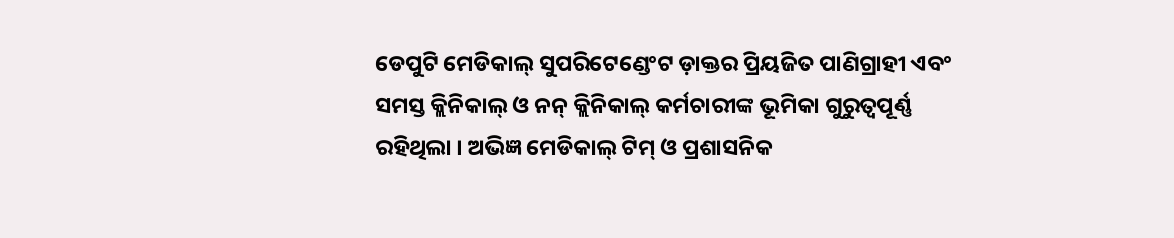ଡେପୁଟି ମେଡିକାଲ୍ ସୁପରିଟେଣ୍ଡେଂଟ ଡ଼ାକ୍ତର ପ୍ରିୟଜିତ ପାଣିଗ୍ରାହୀ ଏବଂ ସମସ୍ତ କ୍ଲିନିକାଲ୍ ଓ ନନ୍ କ୍ଲିନିକାଲ୍ କର୍ମଚାରୀଙ୍କ ଭୂମିକା ଗୁରୁତ୍ୱପୂର୍ଣ୍ଣ ରହିଥିଲା । ଅଭିଜ୍ଞ ମେଡିକାଲ୍ ଟିମ୍ ଓ ପ୍ରଶାସନିକ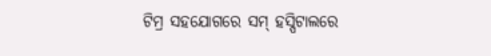ଟିମ୍ର ସହଯୋଗରେ ସମ୍ ହସ୍ପିଟାଲରେ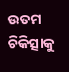ଉତମ ଚିକିତ୍ସାକୁ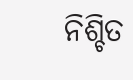ନିଶ୍ଚିତ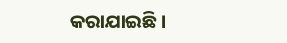କରାଯାଇଛି ।